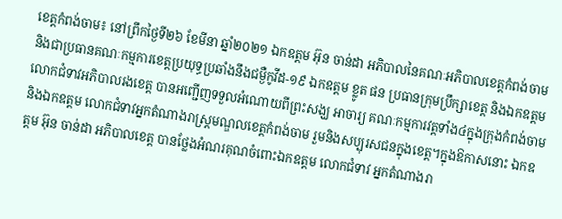ខេត្តកំពង់ចាម៖ នៅព្រឹកថ្ងៃទី២៦ ខែមីនា ឆ្នាំ២០២១ ឯកឧត្តម អ៊ុន ចាន់ដា អភិបាលនៃគណៈអភិបាលខេត្តកំពង់ចាម និងជាប្រធានគណៈកម្មការខេត្តប្រយុទ្ធប្រឆាំងនឹងជម្ងឺកូវីដ-១៩ ឯកឧត្តម ខ្លូត ផន ប្រធានក្រុមប្រឹក្សាខេត្ត និងឯកឧត្តម លោកជំទាវអភិបាលរងខេត្ត បានអញ្ជើញទទួលអំណោយពីព្រះសង្ឃ អាចារ្យ គណៈកម្មការវត្តទាំង៤ក្នុងក្រុងកំពង់ចាម និងឯកឧត្តម លោកជំទាវអ្នកតំណាងរាស្រ្តមណ្ឌលខេត្តកំពង់ចាម រួមនិងសប្បុរសជនក្នុងខេត្ត។ក្នុងឱកាសនោះ ឯកឧត្តម អ៊ុន ចាន់ដា អភិបាលខេត្ត បានថ្លែងអំណរគុណចំពោះឯកឧត្តម លោកជំទាវ អ្នកតំណាងរា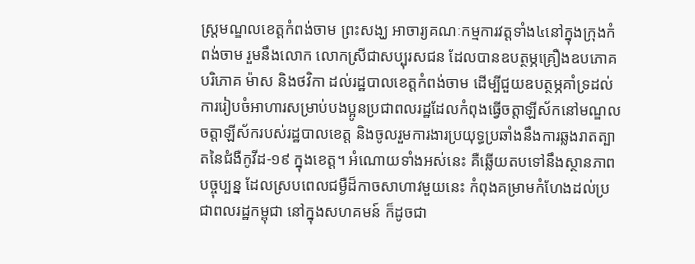ស្រ្តមណ្ឌលខេត្តកំពង់ចាម ព្រះសង្ឃ អាចារ្យគណៈកម្មការវត្តទាំង៤នៅក្នុងក្រុងកំពង់ចាម រួមនឹងលោក លោកស្រីជាសប្បុរសជន ដែលបានឧបត្ថម្ភគ្រឿងឧបភោគ បរិភោគ ម៉ាស និងថវិកា ដល់រដ្ឋបាលខេត្តកំពង់ចាម ដើម្បីជួយឧបត្ថម្ភគាំទ្រដល់ការរៀបចំអាហារសម្រាប់បងប្អូនប្រជាពលរដ្ឋដែលកំពុងធ្វើចត្តាឡីស័កនៅមណ្ឌលចត្តាឡីស័ករបស់រដ្ឋបាលខេត្ត និងចូលរួមការងារប្រយុទ្ធប្រឆាំងនឹងការឆ្លងរាតត្បាតនៃជំងឺកូវីដ-១៩ ក្នុងខេត្ត។ អំណោយទាំងអស់នេះ គឺឆ្លើយតបទៅនឹងស្ថានភាពបច្ចុប្បន្ន ដែលស្របពេលជម្ងឺដ៏កាចសាហាវមួយនេះ កំពុងគម្រាមកំហែងដល់ប្រជាពលរដ្ឋកម្ពុជា នៅក្នុងសហគមន៍ ក៏ដូចជា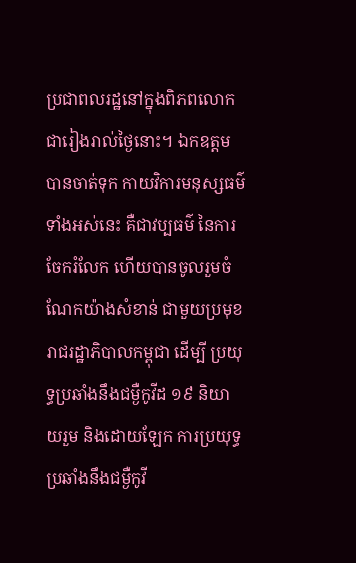ប្រជាពលរដ្ឋនៅក្នុងពិភពលោក ជារៀងរាល់ថ្ងៃនោះ។ ឯកឧត្តម បានចាត់ទុក កាយវិការមនុស្សធម៌ទាំងអស់នេះ គឺជាវប្បធម៌ នៃការចែករំលែក ហើយបានចូលរួមចំណែកយ៉ាងសំខាន់ ជាមួយប្រមុខរាជរដ្ឋាភិបាលកម្ពុជា ដើម្បី ប្រយុទ្ធប្រឆាំងនឹងជម្ងឺកូវីដ ១៩ និយាយរួម និងដោយឡែក ការប្រយុទ្ធប្រឆាំងនឹងជម្ងឺកូវី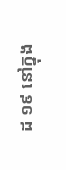ដ ១៩ នៅក្នុង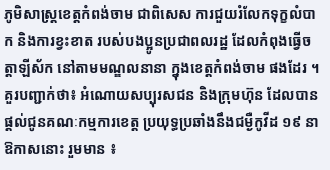ភូមិសាស្ត្រខេត្តកំពង់ចាម ជាពិសេស ការជួយរំលែកទុក្ខលំបាក និងការខ្វះខាត របស់បងប្អូនប្រជាពលរដ្ឋ ដែលកំពុងធ្វើចត្តាឡីស័ក នៅតាមមណ្ឌលនានា ក្នុងខេត្តកំពង់ចាម ផងដែរ ។គួរបញ្ជាក់ថា៖ អំណោយសប្បុរសជន និងក្រុមហ៊ុន ដែលបានផ្ដល់ជូនគណៈកម្មការខេត្ត ប្រយុទ្ធប្រឆាំងនឹងជម្ងឺកូវីដ ១៩ នាឱកាសនោះ រួមមាន ៖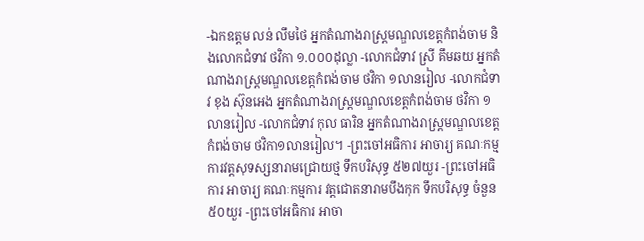-ឯកឧត្តម លន់ លឹមថៃ អ្នកតំណាងរាស្ត្រមណ្ឌលខេត្តកំពង់ចាម និងលោកជំទាវ ថវិកា ១.០០០ដុល្លា -លោកជំទាវ ស្រី គឹមឆយ អ្នកតំណាងរាស្ត្រមណ្ឌលខេត្កកំពង់ចាម ថវិកា ១លានរៀល -លោកជំទាវ ខុង ស៊ុនអេង អ្នកតំណាងរាស្ត្រមណ្ឌលខេត្តកំពង់ចាម ថវិកា ១លានរៀល -លោកជំទាវ កុល ធារិន អ្នកតំណាងរាស្ត្រមណ្ឌលខេត្តកំពង់ចាម ថវិកា១លានរៀល។ -ព្រះចៅអធិការ អាចារ្យ គណៈកម្មការវត្តសុទស្សនារាមជ្រោយថ្ម ទឹកបរិសុទ្ធ ៥២៧យួរ -ព្រះចៅអធិការ អាចារ្យ គណៈកម្មការ វត្តជោតនារាមបឹងកុក ទឹកបរិសុទ្ធ ចំនួន ៥០យួរ -ព្រះចៅអធិការ អាចា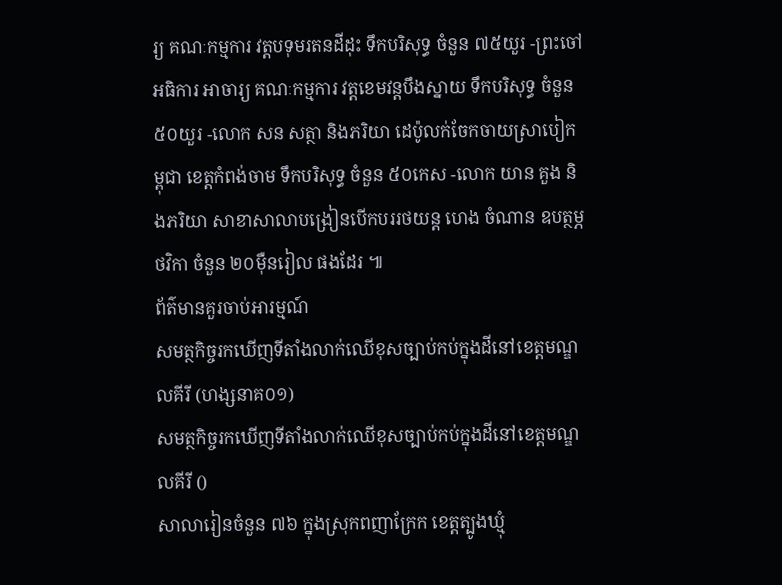រ្យ គណៈកម្មការ វត្តបទុមរតនដីដុះ ទឹកបរិសុទ្ធ ចំនួន ៧៥យួរ -ព្រះចៅអធិការ អាចារ្យ គណៈកម្មការ វត្តខេមវន្តបឹងស្នាយ ទឹកបរិសុទ្ធ ចំនួន ៥០យួរ -លោក សន សត្ថា និងភរិយា ដេប៉ូលក់ចែកចាយស្រាបៀកម្ពុជា ខេត្តកំពង់ចាម ទឹកបរិសុទ្ធ ចំនួន ៥០កេស -លោក យាន គួង និងភរិយា សាខាសាលាបង្រៀនបើកបររថយន្ត ហេង ចំណាន ឧបត្ថម្ភថវិកា ចំនួន ២០ម៉ឺនរៀល ផងដែរ ៕
ព័ត៌មានគួរចាប់អារម្មណ៍
សមត្ថកិច្ចរកឃើញទីតាំងលាក់ឈើខុសច្បាប់កប់ក្នុងដីនៅខេត្តមណ្ឌលគីរី (ហង្សនាគ០១)
សមត្ថកិច្ចរកឃើញទីតាំងលាក់ឈើខុសច្បាប់កប់ក្នុងដីនៅខេត្តមណ្ឌលគីរី ()
សាលារៀនចំនួន ៧៦ ក្នុងស្រុកពញាក្រែក ខេត្តត្បូងឃ្មុំ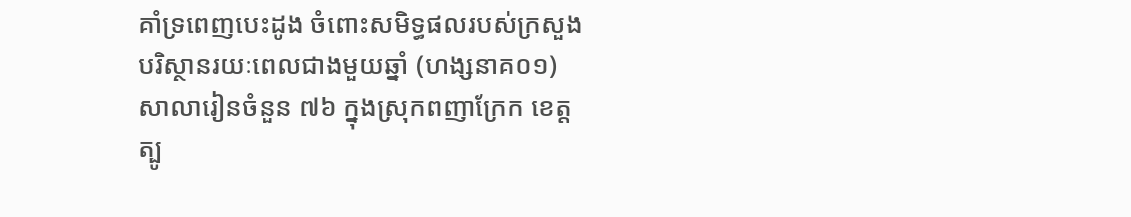គាំទ្រពេញបេះដូង ចំពោះសមិទ្ធផលរបស់ក្រសួងបរិស្ថានរយៈពេលជាងមួយឆ្នាំ (ហង្សនាគ០១)
សាលារៀនចំនួន ៧៦ ក្នុងស្រុកពញាក្រែក ខេត្តត្បូ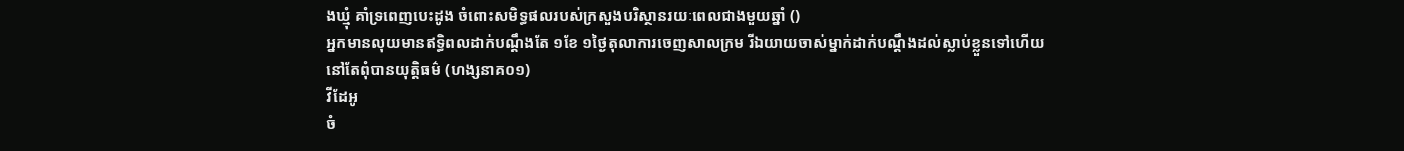ងឃ្មុំ គាំទ្រពេញបេះដូង ចំពោះសមិទ្ធផលរបស់ក្រសួងបរិស្ថានរយៈពេលជាងមួយឆ្នាំ ()
អ្នកមានលុយមានឥទ្ធិពលដាក់បណ្តឹងតែ ១ខែ ១ថ្ងៃតុលាការចេញសាលក្រម រីឯយាយចាស់ម្នាក់ដាក់បណ្តឹងដល់ស្លាប់ខ្លួនទៅហើយនៅតែពុំបានយុត្តិធម៌ (ហង្សនាគ០១)
វីដែអូ
ចំ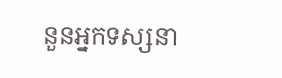នួនអ្នកទស្សនា